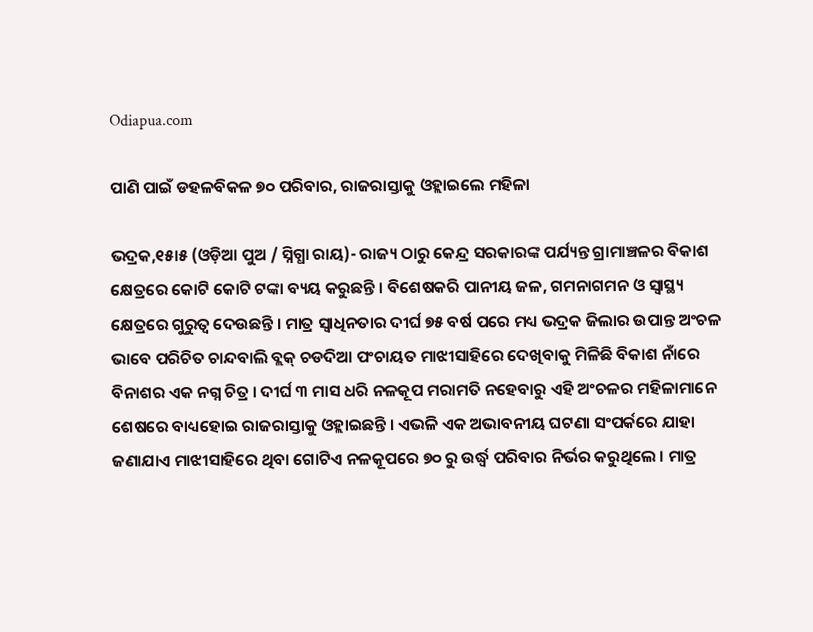Odiapua.com

ପାଣି ପାଇଁ ଡହଳବିକଳ ୭୦ ପରିବାର, ରାଜରାସ୍ତାକୁ ଓହ୍ଲାଇଲେ ମହିଳା

ଭଦ୍ରକ,୧୫ା୫ (ଓଡ଼ିଆ ପୁଅ / ସ୍ନିଗ୍ଧା ରାୟ)- ରାଜ୍ୟ ଠାରୁ କେନ୍ଦ୍ର ସରକାରଙ୍କ ପର୍ଯ୍ୟନ୍ତ ଗ୍ରାମାଞ୍ଚଳର ବିକାଶ କ୍ଷେତ୍ରରେ କୋଟି କୋଟି ଟଙ୍କା ବ୍ୟୟ କରୁଛନ୍ତି । ବିଶେଷକରି ପାନୀୟ ଜଳ, ଗମନାଗମନ ଓ ସ୍ୱାସ୍ଥ୍ୟ କ୍ଷେତ୍ରରେ ଗୁରୁତ୍ୱ ଦେଉଛନ୍ତି । ମାତ୍ର ସ୍ୱାଧିନତାର ଦୀର୍ଘ ୭୫ ବର୍ଷ ପରେ ମଧ୍ୟ ଭଦ୍ରକ ଜିଲାର ଉପାନ୍ତ ଅଂଚଳ ଭାବେ ପରିଚିତ ଚାନ୍ଦବାଲି ବ୍ଲକ୍ ଚଡଦିଆ ପଂଚାୟତ ମାଝୀସାହିରେ ଦେଖିବାକୁ ମିଳିଛି ବିକାଶ ନାଁରେ ବିନାଶର ଏକ ନଗ୍ନ ଚିତ୍ର । ଦୀର୍ଘ ୩ ମାସ ଧରି ନଳକୂପ ମରାମତି ନହେବାରୁ ଏହି ଅଂଚଳର ମହିଳାମାନେ ଶେଷରେ ବାଧ୍ୟହୋଇ ରାଜରାସ୍ତାକୁ ଓହ୍ଲାଇଛନ୍ତି । ଏଭଳି ଏକ ଅଭାବନୀୟ ଘଟଣା ସଂପର୍କରେ ଯାହା ଜଣାଯାଏ ମାଝୀସାହିରେ ଥିବା ଗୋଟିଏ ନଳକୂପରେ ୭୦ ରୁ ଉର୍ଦ୍ଧ୍ୱ ପରିବାର ନିର୍ଭର କରୁଥିଲେ । ମାତ୍ର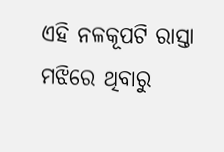ଏହି ନଳକୂପଟି ରାସ୍ତା ମଝିରେ ଥିବାରୁ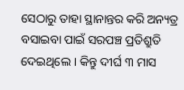ସେଠାରୁ ତାହା ସ୍ଥାନାନ୍ତର କରି ଅନ୍ୟତ୍ର ବସାଇବା ପାଇଁ ସରପଞ୍ଚ ପ୍ରତିଶ୍ରୁତି ଦେଇଥିଲେ । କିନ୍ତୁ ଦୀର୍ଘ ୩ ମାସ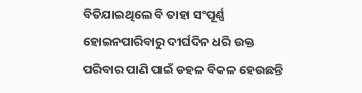ବିତିଯାଇଥିଲେ ବି ତାହା ସଂପୂର୍ଣ୍ଣ ହୋଇନପାରିବାରୁ ଦୀର୍ଘଦିନ ଧରି ଉକ୍ତ ପରିବାର ପାଣି ପାଇଁ ଡହଳ ବିକଳ ହେଉଛନ୍ତି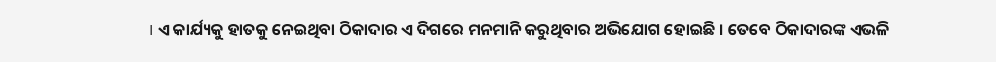। ଏ କାର୍ଯ୍ୟକୁ ହାତକୁ ନେଇଥିବା ଠିକାଦାର ଏ ଦିଗରେ ମନମାନି କରୁଥିବାର ଅଭିଯୋଗ ହୋଇଛି । ତେବେ ଠିକାଦାରଙ୍କ ଏଭଳି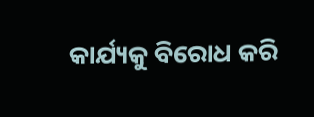କାର୍ଯ୍ୟକୁ ବିରୋଧ କରି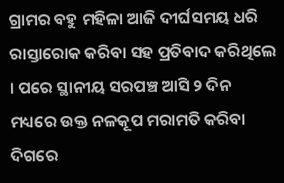ଗ୍ରାମର ବହୁ ମହିଳା ଆଜି ଦୀର୍ଘସମୟ ଧରି ରାସ୍ତାରୋକ କରିବା ସହ ପ୍ରତିବାଦ କରିଥିଲେ । ପରେ ସ୍ଥାନୀୟ ସରପଞ୍ଚ ଆସି ୨ ଦିନ ମଧ୍ୟରେ ଉକ୍ତ ନଳକୂପ ମରାମତି କରିବା ଦିଗରେ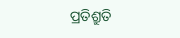ପ୍ରତିଶ୍ରୁତି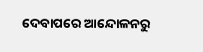ଦେବାପରେ ଆନ୍ଦୋଳନରୁ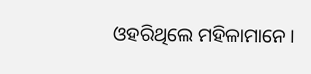ଓହରିଥିଲେ ମହିଳାମାନେ ।